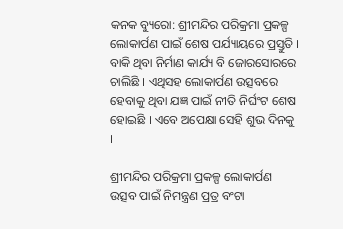କନକ ବ୍ୟୁରୋ: ଶ୍ରୀମନ୍ଦିର ପରିକ୍ରମା ପ୍ରକଳ୍ପ ଲୋକାର୍ପଣ ପାଇଁ ଶେଷ ପର୍ଯ୍ୟାୟରେ ପ୍ରସ୍ତୁତି । ବାକି ଥିବା ନିର୍ମାଣ କାର୍ଯ୍ୟ ବି ଜୋରସୋରରେ ଚାଲିଛି । ଏଥିସହ ଲୋକାର୍ପଣ ଉତ୍ସବରେ ହେବାକୁ ଥିବା ଯଜ୍ଞ ପାଇଁ ନୀତି ନିର୍ଘଂଟ ଶେଷ ହୋଇଛି । ଏବେ ଅପେକ୍ଷା ସେହି ଶୁଭ ଦିନକୁ ।

ଶ୍ରୀମନ୍ଦିର ପରିକ୍ରମା ପ୍ରକଳ୍ପ ଲୋକାର୍ପଣ ଉତ୍ସବ ପାଇଁ ନିମନ୍ତ୍ରଣ ପ୍ରତ୍ର ବଂଟା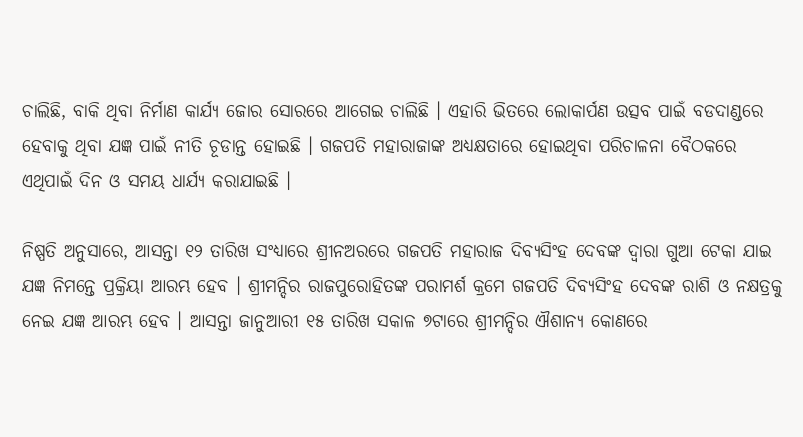ଚାଲିଛି, ବାକି ଥିବା ନିର୍ମାଣ କାର୍ଯ୍ୟ ଜୋର ସୋରରେ ଆଗେଇ ଚାଲିଛି । ଏହାରି ଭିତରେ ଲୋକାର୍ପଣ ଉତ୍ସବ ପାଇଁ ବଡଦାଣ୍ଡରେ ହେବାକୁ ଥିବା ଯଜ୍ଞ ପାଇଁ ନୀତି ଚୂଡାନ୍ତ ହୋଇଛି । ଗଜପତି ମହାରାଜାଙ୍କ ଅଧ୍ୟକ୍ଷତାରେ ହୋଇଥିବା ପରିଚାଳନା ବୈଠକରେ ଏଥିପାଇଁ ଦିନ ଓ ସମୟ ଧାର୍ଯ୍ୟ କରାଯାଇଛି ।

ନିଷ୍ପତି ଅନୁସାରେ, ଆସନ୍ତା ୧୨ ତାରିଖ ସଂଧ୍ୟାରେ ଶ୍ରୀନଅରରେ ଗଜପତି ମହାରାଜ ଦିବ୍ୟସିଂହ ଦେବଙ୍କ ଦ୍ୱାରା ଗୁଆ ଟେକା ଯାଇ ଯଜ୍ଞ ନିମନ୍ତେ ପ୍ରକ୍ରିୟା ଆରମ୍ଭ ହେବ । ଶ୍ରୀମନ୍ଦିର ରାଜପୁରୋହିତଙ୍କ ପରାମର୍ଶ କ୍ରମେ ଗଜପତି ଦିବ୍ୟସିଂହ ଦେବଙ୍କ ରାଶି ଓ ନକ୍ଷତ୍ରକୁ ନେଇ ଯଜ୍ଞ ଆରମ୍ଭ ହେବ । ଆସନ୍ତା ଜାନୁଆରୀ ୧୫ ତାରିଖ ସକାଳ ୭ଟାରେ ଶ୍ରୀମନ୍ଦିର ଐଶାନ୍ୟ କୋଣରେ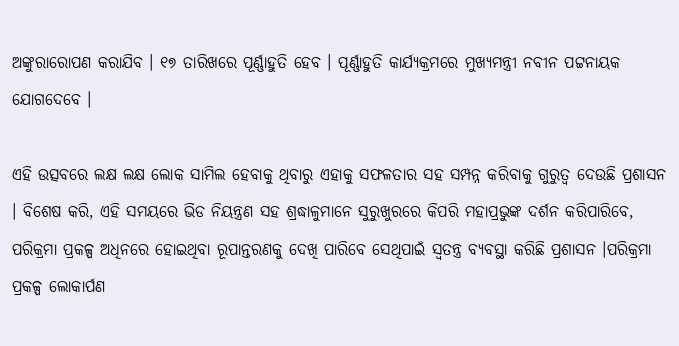ଅଙ୍କୁରାରୋପଣ କରାଯିବ । ୧୭ ତାରିଖରେ ପୂର୍ଣ୍ଣାହୁତି ହେବ । ପୂର୍ଣ୍ଣାହୁତି କାର୍ଯ୍ୟକ୍ରମରେ ମୁଖ୍ୟମନ୍ତ୍ରୀ ନବୀନ ପଟ୍ଟନାୟକ ଯୋଗଦେବେ ।

ଏହି ଉତ୍ସବରେ ଲକ୍ଷ ଲକ୍ଷ ଲୋକ ସାମିଲ ହେବାକୁ ଥିବାରୁ ଏହାକୁ ସଫଳତାର ସହ ସମ୍ପନ୍ନ କରିବାକୁ ଗୁରୁତ୍ୱ ଦେଉଛି ପ୍ରଶାସନ । ବିଶେଷ କରି, ଏହି ସମୟରେ ଭିଡ ନିୟନ୍ତ୍ରଣ ସହ ଶ୍ରଦ୍ଧାଳୁମାନେ ସୁରୁଖୁରରେ କିପରି ମହାପ୍ରଭୁଙ୍କ ଦର୍ଶନ କରିପାରିବେ, ପରିକ୍ରମା ପ୍ରକଳ୍ପ ଅଧିନରେ ହୋଇଥିବା ରୂପାନ୍ତରଣକୁ ଦେଖି ପାରିବେ ସେଥିପାଇଁ ସ୍ୱତନ୍ତ୍ର ବ୍ୟବସ୍ଥା କରିଛି ପ୍ରଶାସନ ।ପରିକ୍ରମା ପ୍ରକଳ୍ପ ଲୋକାର୍ପଣ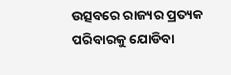ଉତ୍ସବରେ ରାଜ୍ୟର ପ୍ରତ୍ୟକ ପରିବାରକୁ ଯୋଡିବା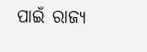ପାଇଁ ରାଜ୍ୟ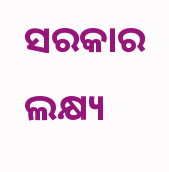ସରକାର ଲକ୍ଷ୍ୟ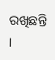ରଖିଛନ୍ତି ।